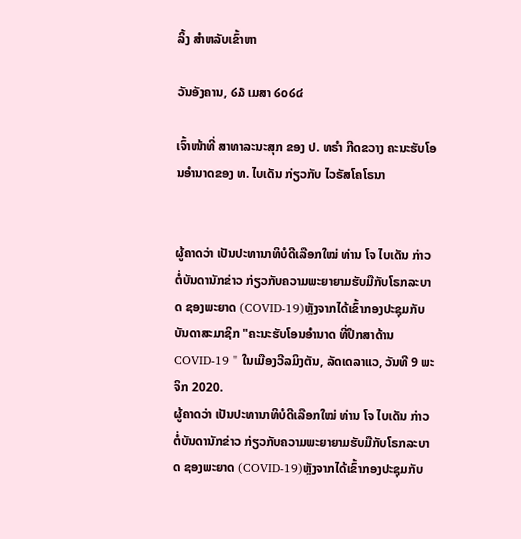ລິ້ງ ສຳຫລັບເຂົ້າຫາ

ວັນອັງຄານ, ໒໓ ເມສາ ໒໐໒໔

ເຈົ້າໜ້າທີ່ ສາທາລະນະສຸກ ຂອງ ປ. ທຣຳ ກີດຂວາງ ຄະນະຮັບໂອນອຳນາດຂອງ ທ. ໄບເດັນ ກ່ຽວກັບ ໄວຣັສໂຄໂຣນາ


ຜູ້ຄາດວ່າ ເປັນປະທານາທິບໍດີເລືອກໃໝ່ ທ່ານ ໂຈ ໄບເດັນ ກ່າວຕໍ່ບັນດານັກຂ່າວ ກ່ຽວກັບຄວາມພະຍາຍາມຮັບມືກັບໂຣກລະບາດ ຊອງພະຍາດ (COVID-19)ຫຼັງຈາກໄດ້ເຂົ້າກອງປະຊຸມກັບບັນດາສະມາຊິກ "ຄະນະຮັບໂອນອຳນາດ ທີ່ປຶກສາດ້ານ COVID-19 " ໃນເມືອງວີລມິງຕັນ, ລັດເດລາແວ, ວັນທີ 9 ພະຈິກ 2020.
ຜູ້ຄາດວ່າ ເປັນປະທານາທິບໍດີເລືອກໃໝ່ ທ່ານ ໂຈ ໄບເດັນ ກ່າວຕໍ່ບັນດານັກຂ່າວ ກ່ຽວກັບຄວາມພະຍາຍາມຮັບມືກັບໂຣກລະບາດ ຊອງພະຍາດ (COVID-19)ຫຼັງຈາກໄດ້ເຂົ້າກອງປະຊຸມກັບ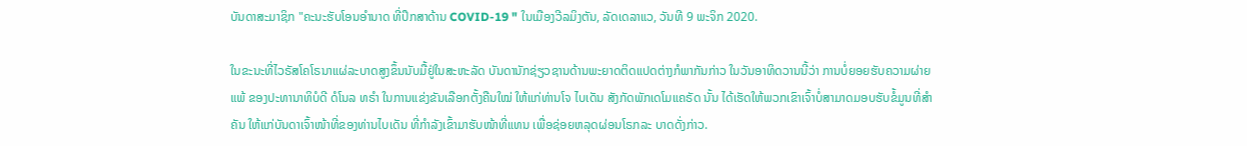ບັນດາສະມາຊິກ "ຄະນະຮັບໂອນອຳນາດ ທີ່ປຶກສາດ້ານ COVID-19 " ໃນເມືອງວີລມິງຕັນ, ລັດເດລາແວ, ວັນທີ 9 ພະຈິກ 2020.

ໃນຂະນະທີ່ໄວຣັສໂຄໂຣນາແຜ່ລະບາດສູງຂຶ້ນນັບມື້ຢູ່ໃນສະຫະລັດ ບັນດານັກຊ່ຽວຊານດ້ານພະຍາດຕິດແປດຕ່າງກໍພາກັນກ່າວ ໃນວັນອາທິດວານນີ້ວ່າ ການບໍ່ຍອຍຮັບຄວາມຜ່າຍແພ້ ຂອງປະທານາທິບໍດີ ດໍໂນລ ທຣຳ ໃນການແຂ່ງຂັນເລືອກຕັ້ງຄືນໃໝ່ ໃຫ້ແກ່ທ່ານໂຈ ໄບເດັນ ສັງກັດພັກເດໂມແຄຣັດ ນັ້ນ ໄດ້ເຮັດໃຫ້ພວກເຂົາເຈົ້າບໍ່ສາມາດມອບຮັບຂໍ້ມູນທີ່ສຳຄັນ ໃຫ້ແກ່ບັນດາເຈົ້າໜ້າທີ່ຂອງທ່ານໄບເດັນ ທີ່ກຳລັງເຂົ້າມາຮັບໜ້າທີ່ແທນ ເພື່ອຊ່ອຍຫລຸດຜ່ອນໂຣກລະ ບາດດັ່ງກ່າວ.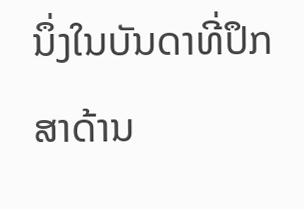ນຶ່ງໃນບັນດາທີ່ປຶກສາດ້ານ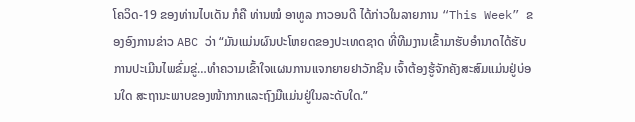ໂຄວິດ-19 ຂອງທ່ານໄບເດັນ ກໍຄື ທ່ານໝໍ ອາທູລ ກາວອນດີ ໄດ້ກ່າວໃນລາຍການ “This Week” ຂອງອົງການຂ່າວ ABC ວ່າ “ມັນແມ່ນຜົນປະໂຫຍດຂອງປະເທດຊາດ ທີ່ທີມງານເຂົ້າມາຮັບອໍານາດໄດ້ຮັບການປະເມີນໄພຂົ່ມຂູ່…ທຳຄວາມເຂົ້າໃຈແຜນການແຈກຍາຍຢາວັກຊີນ ເຈົ້າຕ້ອງຮູ້ຈັກຄັງສະສົມແມ່ນຢູ່ບ່ອນໃດ ສະຖານະພາບຂອງໜ້າກາກແລະຖົງມືແມ່ນຢູ່ໃນລະດັບໃດ.”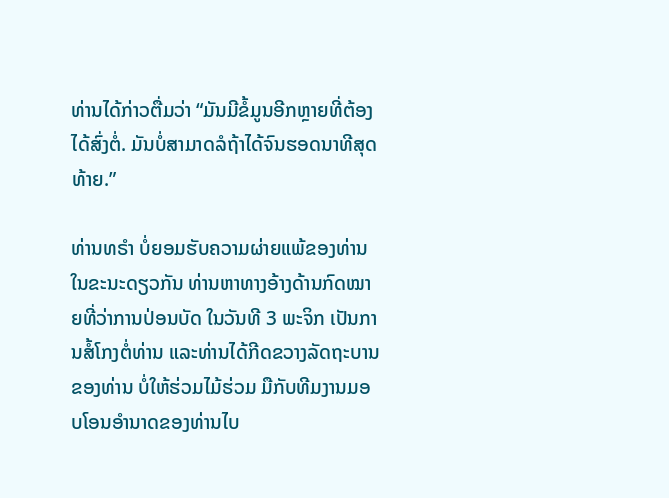ທ່ານໄດ້ກ່າວຕື່ມວ່າ “ມັນມີຂໍ້ມູນອີກຫຼາຍທີ່ຕ້ອງໄດ້ສົ່ງຕໍ່. ມັນບໍ່ສາມາດລໍຖ້າໄດ້ຈົນຮອດນາທີສຸດທ້າຍ.”

ທ່ານທຣຳ ບໍ່ຍອມຮັບຄວາມຜ່າຍແພ້ຂອງທ່ານ ໃນຂະນະດຽວກັນ ທ່ານຫາທາງອ້າງດ້ານກົດໝາຍທີ່ວ່າການປ່ອນບັດ ໃນວັນທີ 3 ພະຈິກ ເປັນການສໍ້ໂກງຕໍ່ທ່ານ ແລະທ່ານໄດ້ກີດຂວາງລັດຖະບານຂອງທ່ານ ບໍ່ໃຫ້ຮ່ວມໄມ້ຮ່ວມ ມືກັບທີມງານມອບໂອນອຳນາດຂອງທ່ານໄບ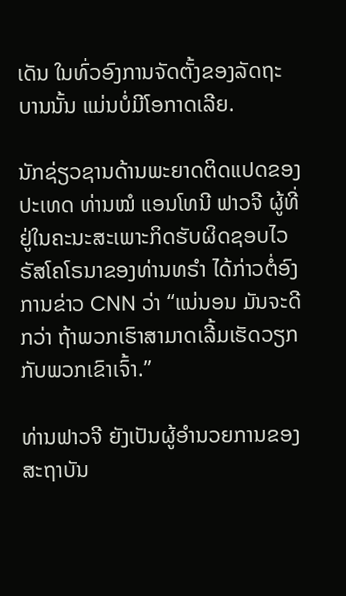ເດັນ ໃນທົ່ວອົງການຈັດຕັ້ງຂອງລັດຖະບານນັ້ນ ແມ່ນບໍ່ມີໂອກາດເລີຍ.

ນັກຊ່ຽວຊານດ້ານພະຍາດຕິດແປດຂອງປະເທດ ທ່ານໝໍ ແອນໂທນີ ຟາວຈີ ຜູ້ທີ່ຢູ່ໃນຄະນະສະເພາະກິດຮັບຜິດຊອບໄວຣັສໂຄໂຣນາຂອງທ່ານທຣຳ ໄດ້ກ່າວຕໍ່ອົງການຂ່າວ CNN ວ່າ “ແນ່ນອນ ມັນຈະດີກວ່າ ຖ້າພວກເຮົາສາມາດເລີ້ມເຮັດວຽກກັບພວກເຂົາເຈົ້າ.”

ທ່ານຟາວຈີ ຍັງເປັນຜູ້ອຳນວຍການຂອງສະຖາບັນ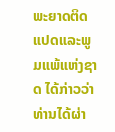ພະຍາດຕິດແປດແລະພູມແພ້ແຫ່ງຊາດ ໄດ້ກ່າວວ່າ ທ່ານໄດ້ຜ່າ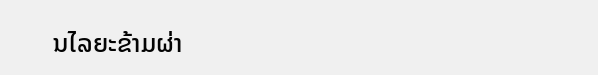ນໄລຍະຂ້າມຜ່າ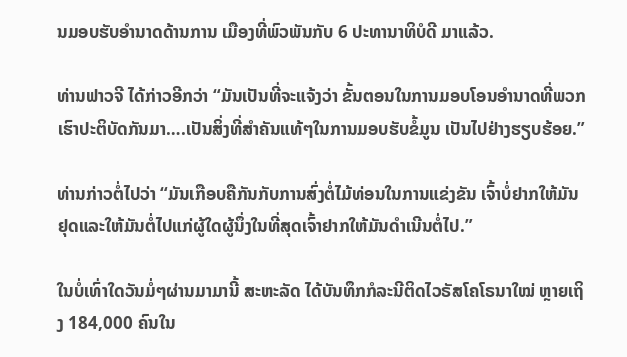ນມອບຮັບອຳນາດດ້ານການ ເມືອງທີ່ພົວພັນກັບ 6 ປະທານາທິບໍດີ ມາແລ້ວ.

ທ່ານຟາວຈີ ໄດ້ກ່າວອີກວ່າ “ມັນເປັນທີ່ຈະແຈ້ງວ່າ ຂັ້ນຕອນໃນການມອບໂອນອຳນາດທີ່ພວກເຮົາປະຕິບັດກັນມາ….ເປັນສິ່ງທີ່ສຳຄັນແທ້ໆໃນການມອບຮັບຂໍ້ມູນ ເປັນໄປຢ່າງຮຽບຮ້ອຍ.”

ທ່ານກ່າວຕໍ່ໄປວ່າ “ມັນເກືອບຄືກັນກັບການສົ່ງຕໍ່ໄມ້ທ່ອນໃນການແຂ່ງຂັນ ເຈົ້າບໍ່ຢາກໃຫ້ມັນຢຸດແລະໃຫ້ມັນຕໍ່ໄປແກ່ຜູ້ໃດຜູ້ນຶ່ງໃນທີ່ສຸດເຈົ້າຢາກໃຫ້ມັນດຳເນີນຕໍ່ໄປ.”

ໃນບໍ່ເທົ່າໃດວັນມໍ່ໆຜ່ານມາມານີ້ ສະຫະລັດ ໄດ້ບັນທຶກກໍລະນີຕິດໄວຣັສໂຄໂຣນາໃໝ່ ຫຼາຍເຖິງ 184,000 ຄົນໃນ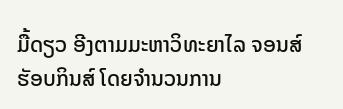ມື້ດຽວ ອີງຕາມມະຫາວິທະຍາໄລ ຈອນສ໌ ຮັອບກິນສ໌ ໂດຍຈຳນວນການ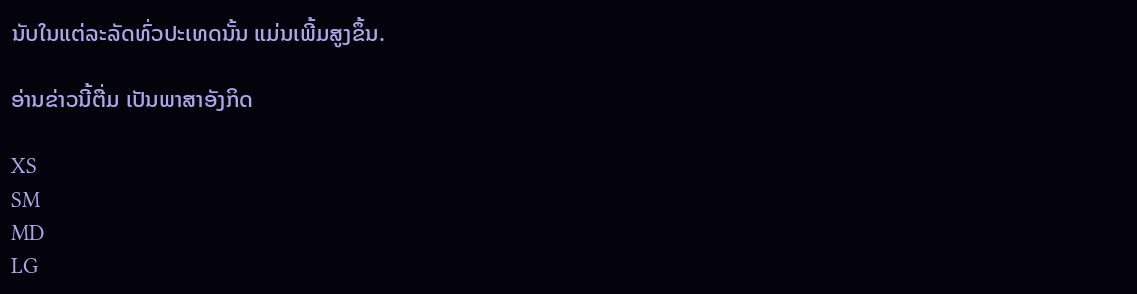ນັບໃນແຕ່ລະລັດທົ່ວປະເທດນັ້ນ ແມ່ນເພີ້ມສູງຂຶ້ນ.

ອ່ານຂ່າວນີ້ຕື່ມ ເປັນພາສາອັງກິດ

XS
SM
MD
LG